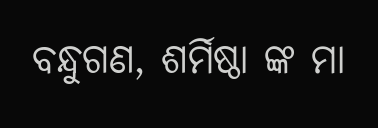ବନ୍ଧୁଗଣ, ଶର୍ମିଷ୍ଠା ଙ୍କ ମା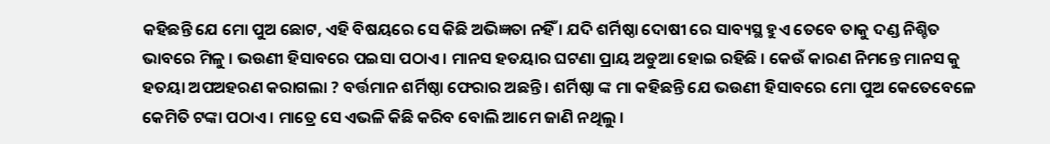କହିଛନ୍ତି ଯେ ମୋ ପୁଅ ଛୋଟ, ଏହି ବିଷୟରେ ସେ କିଛି ଅଭିଜ୍ଞତା ନହିଁ । ଯଦି ଶର୍ମିଷ୍ଠା ଦୋଷୀ ରେ ସାବ୍ୟସ୍ଥ ହୁଏ ତେବେ ତାକୁ ଦଣ୍ଡ ନିଶ୍ଚିତ ଭାବରେ ମିଳୁ । ଭଉଣୀ ହିସାବରେ ପଇସା ପଠାଏ । ମାନସ ହତୟାର ଘଟଣା ପ୍ରାୟ ଅଡୁଆ ହୋଇ ରହିଛି । କେଉଁ କାରଣ ନିମନ୍ତେ ମାନସ କୁ ହତୟା ଅପଅହରଣ କରାଗଲା ? ବର୍ତ୍ତମାନ ଶର୍ମିଷ୍ଠା ଫେରାର ଅଛନ୍ତି । ଶର୍ମିଷ୍ଠା ଙ୍କ ମା କହିଛନ୍ତି ଯେ ଭଉଣୀ ହିସାବରେ ମୋ ପୁଅ କେତେବେଳେ କେମିତି ଟଙ୍କା ପଠାଏ । ମାତ୍ରେ ସେ ଏଭଳି କିଛି କରିବ ବୋଲି ଆମେ ଜାଣି ନଥିଲୁ ।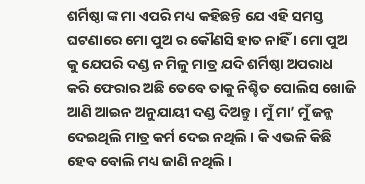ଶର୍ମିଷ୍ଠା ଙ୍କ ମା ଏପରି ମଧ୍ୟ କହିଛନ୍ତି ଯେ ଏହି ସମସ୍ତ ଘଟଣାରେ ମୋ ପୁଅ ର କୌଣସି ହାତ ନାହିଁ । ମୋ ପୁଅ କୁ ଯେପରି ଦଣ୍ଡ ନ ମିଳୁ ମାତ୍ର ଯଦି ଶର୍ମିଷ୍ଠା ଅପରାଧ କରି ଫେରାର ଅଛି ତେବେ ତାକୁ ନିଶ୍ଚିତ ପୋଲିସ ଖୋଜି ଆଣି ଆଇନ ଅନୁଯାୟୀ ଦଣ୍ଡ ଦିଅନ୍ତୁ । ମୁଁ ମା’ ମୁଁ ଜନ୍ମ ଦେଇଥିଲି ମାତ୍ର କର୍ମ ଦେଇ ନଥିଲି । କି ଏଭଳି କିଛି ହେବ ବୋଲି ମଧ୍ୟ ଜାଣି ନଥିଲି ।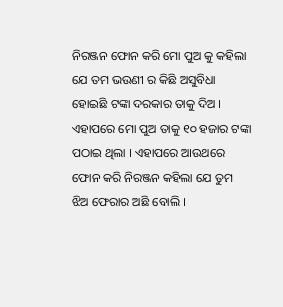ନିରଞ୍ଜନ ଫୋନ କରି ମୋ ପୁଅ କୁ କହିଲା ଯେ ତମ ଭଉଣୀ ର କିଛି ଅସୁବିଧା ହୋଇଛି ଟଙ୍କା ଦରକାର ତାକୁ ଦିଅ ।
ଏହାପରେ ମୋ ପୁଅ ତାକୁ ୧୦ ହଜାର ଟଙ୍କା ପଠାଇ ଥିଲା । ଏହାପରେ ଆଉଥରେ ଫୋନ କରି ନିରଞ୍ଜନ କହିଲା ଯେ ତୁମ ଝିଅ ଫେରାର ଅଛି ବୋଲି ।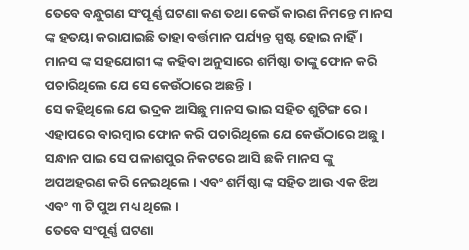ତେବେ ବନ୍ଧୁଗଣ ସଂପୂର୍ଣ୍ଣ ଘଟଣା କଣ ତଥା କେଉଁ କାରଣ ନିମନ୍ତେ ମାନସ ଙ୍କ ହତୟା କରାଯାଇଛି ତାହା ବର୍ତ୍ତମାନ ପର୍ଯ୍ୟନ୍ତ ସ୍ପଷ୍ଟ ହୋଇ ନାହିଁ । ମାନସ ଙ୍କ ସହଯୋଗୀ ଙ୍କ କହିବା ଅନୁସାରେ ଶର୍ମିଷ୍ଠା ତାଙ୍କୁ ଫୋନ କରି ପଚାରିଥିଲେ ଯେ ସେ କେଉଁଠାରେ ଅଛନ୍ତି ।
ସେ କହିଥିଲେ ଯେ ଭଦ୍ରକ ଆସିଛୁ ମାନସ ଭାଇ ସହିତ ଶୁଟିଙ୍ଗ ରେ । ଏହାପରେ ବାରମ୍ବାର ଫୋନ କରି ପଚାରିଥିଲେ ଯେ କେଉଁଠାରେ ଅଛୁ । ସନ୍ଧାନ ପାଇ ସେ ପଳାଶପୁର ନିକଟରେ ଆସି ଛକି ମାନସ ଙ୍କୁ ଅପଅହରଣ କରି ନେଇଥିଲେ । ଏବଂ ଶର୍ମିଷ୍ଠା ଙ୍କ ସହିତ ଆଉ ଏକ ଝିଅ ଏବଂ ୩ ଟି ପୁଅ ମଧ୍ୟ ଥିଲେ ।
ତେବେ ସଂପୂର୍ଣ୍ଣ ଘଟଣା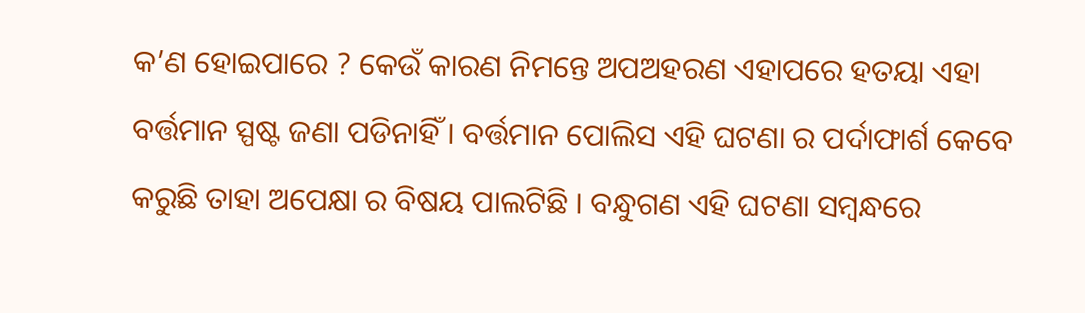କ’ଣ ହୋଇପାରେ ? କେଉଁ କାରଣ ନିମନ୍ତେ ଅପଅହରଣ ଏହାପରେ ହତୟା ଏହା ବର୍ତ୍ତମାନ ସ୍ପଷ୍ଟ ଜଣା ପଡିନାହିଁ । ବର୍ତ୍ତମାନ ପୋଲିସ ଏହି ଘଟଣା ର ପର୍ଦାଫାର୍ଶ କେବେ କରୁଛି ତାହା ଅପେକ୍ଷା ର ବିଷୟ ପାଲଟିଛି । ବନ୍ଧୁଗଣ ଏହି ଘଟଣା ସମ୍ବନ୍ଧରେ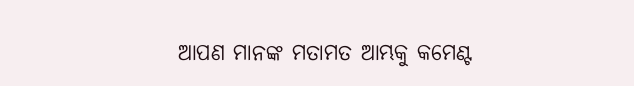ଆପଣ ମାନଙ୍କ ମତାମତ ଆମ୍ଭକୁ କମେଣ୍ଟ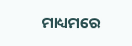ମାଧ୍ୟମରେ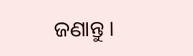ଜଣାନ୍ତୁ ।